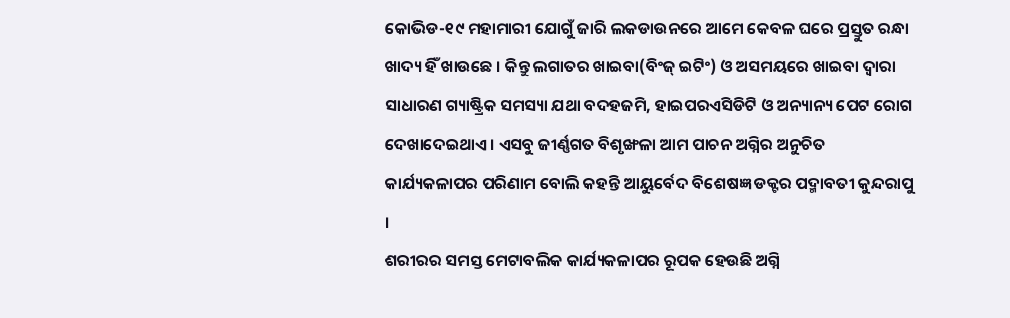କୋଭିଡ-୧୯ ମହାମାରୀ ଯୋଗୁଁ ଜାରି ଲକଡାଉନରେ ଆମେ କେବଳ ଘରେ ପ୍ରସ୍ତୁତ ରନ୍ଧା ଖାଦ୍ୟ ହିଁ ଖାଉଛେ । କିନ୍ତୁ ଲଗାତର ଖାଇବା(ବିଂଜ୍ ଇଟିଂ) ଓ ଅସମୟରେ ଖାଇବା ଦ୍ବାରା ସାଧାରଣ ଗ୍ୟାଷ୍ଟ୍ରିକ ସମସ୍ୟା ଯଥା ବଦହଜମି, ହାଇପରଏସିଡିଟି ଓ ଅନ୍ୟାନ୍ୟ ପେଟ ରୋଗ ଦେଖାଦେଇଥାଏ । ଏସବୁ ଜୀର୍ଣ୍ଣଗତ ବିଶୃଙ୍ଖଳା ଆମ ପାଚନ ଅଗ୍ନିର ଅନୁଚିତ କାର୍ଯ୍ୟକଳାପର ପରିଣାମ ବୋଲି କହନ୍ତି ଆୟୁର୍ବେଦ ବିଶେଷଜ୍ଞ ଡକ୍ଟର ପଦ୍ମାବତୀ କୁନ୍ଦରାପୁ ।
ଶରୀରର ସମସ୍ତ ମେଟାବଲିକ କାର୍ଯ୍ୟକଳାପର ରୂପକ ହେଉଛି ଅଗ୍ନି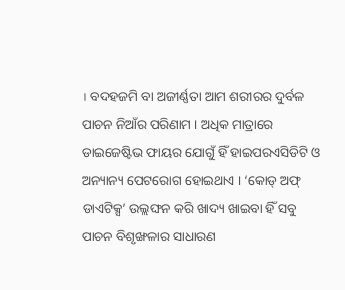। ବଦହଜମି ବା ଅଜୀର୍ଣ୍ଣତା ଆମ ଶରୀରର ଦୁର୍ବଳ ପାଚନ ନିଆଁର ପରିଣାମ । ଅଧିକ ମାତ୍ରାରେ ଡାଇଜେଷ୍ଟିଭ ଫାୟର ଯୋଗୁଁ ହିଁ ହାଇପରଏସିଡିଟି ଓ ଅନ୍ୟାନ୍ୟ ପେଟରୋଗ ହୋଇଥାଏ । ‘କୋଡ୍ ଅଫ୍ ଡାଏଟିକ୍ସ’ ଉଲ୍ଲଙ୍ଘନ କରି ଖାଦ୍ୟ ଖାଇବା ହିଁ ସବୁ ପାଚନ ବିଶୃଙ୍ଖଳାର ସାଧାରଣ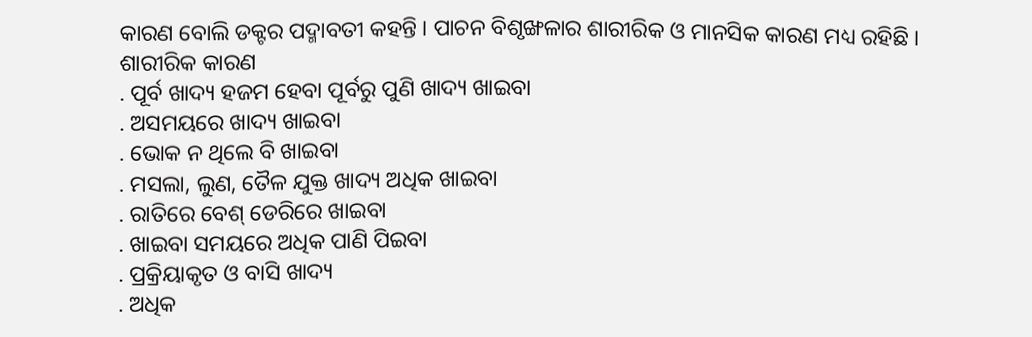କାରଣ ବୋଲି ଡକ୍ଟର ପଦ୍ମାବତୀ କହନ୍ତି । ପାଚନ ବିଶୃଙ୍ଖଳାର ଶାରୀରିକ ଓ ମାନସିକ କାରଣ ମଧ୍ୟ ରହିଛି ।
ଶାରୀରିକ କାରଣ
. ପୂର୍ବ ଖାଦ୍ୟ ହଜମ ହେବା ପୂର୍ବରୁ ପୁଣି ଖାଦ୍ୟ ଖାଇବା
. ଅସମୟରେ ଖାଦ୍ୟ ଖାଇବା
. ଭୋକ ନ ଥିଲେ ବି ଖାଇବା
. ମସଲା, ଲୁଣ, ତୈଳ ଯୁକ୍ତ ଖାଦ୍ୟ ଅଧିକ ଖାଇବା
. ରାତିରେ ବେଶ୍ ଡେରିରେ ଖାଇବା
. ଖାଇବା ସମୟରେ ଅଧିକ ପାଣି ପିଇବା
. ପ୍ରକ୍ରିୟାକୃତ ଓ ବାସି ଖାଦ୍ୟ
. ଅଧିକ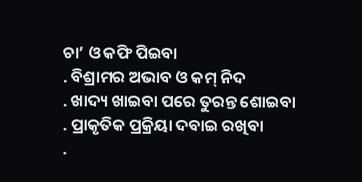ଚା’ ଓ କଫି ପିଇବା
. ବିଶ୍ରାମର ଅଭାବ ଓ କମ୍ ନିଦ
. ଖାଦ୍ୟ ଖାଇବା ପରେ ତୁରନ୍ତ ଶୋଇବା
. ପ୍ରାକୃତିକ ପ୍ରକ୍ରିୟା ଦବାଇ ରଖିବା
.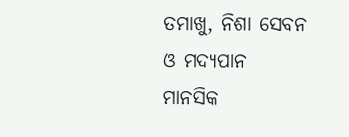ତମାଖୁ, ନିଶା ସେବନ ଓ ମଦ୍ୟପାନ
ମାନସିକ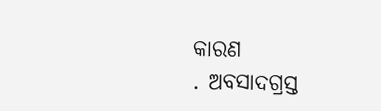କାରଣ
. ଅବସାଦଗ୍ରସ୍ତ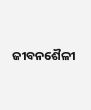ଜୀବନଶୈଳୀ